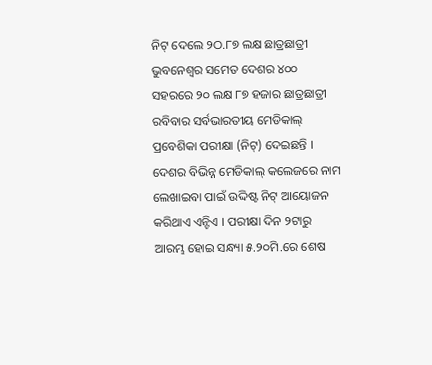ନିଟ୍ ଦେଲେ ୨ଠ.୮୭ ଲକ୍ଷ ଛାତ୍ରଛାତ୍ରୀ
ଭୁବନେଶ୍ୱର ସମେତ ଦେଶର ୪୦୦ ସହରରେ ୨୦ ଲକ୍ଷ ୮୭ ହଜାର ଛାତ୍ରଛାତ୍ରୀ ରବିବାର ସର୍ବଭାରତୀୟ ମେଡିକାଲ୍ ପ୍ରବେଶିକା ପରୀକ୍ଷା (ନିଟ୍) ଦେଇଛନ୍ତି । ଦେଶର ବିଭିନ୍ନ ମେଡିକାଲ୍ କଲେଜରେ ନାମ ଲେଖାଇବା ପାଇଁ ଉଦ୍ଦିଷ୍ଟ ନିଟ୍ ଆୟୋଜନ କରିଥାଏ ଏନ୍ଟିଏ । ପରୀକ୍ଷା ଦିନ ୨ଟାରୁ ଆରମ୍ଭ ହୋଇ ସନ୍ଧ୍ୟା ୫.୨୦ମି.ରେ ଶେଷ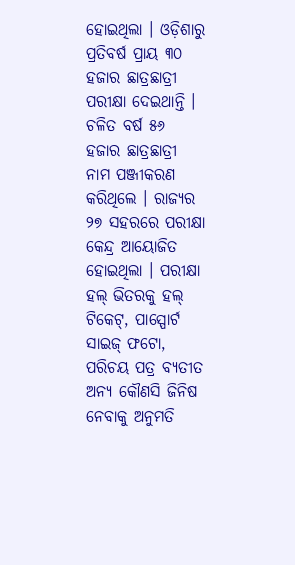ହୋଇଥିଲା । ଓଡ଼ିଶାରୁ ପ୍ରତିବର୍ଷ ପ୍ରାୟ ୩୦ ହଜାର ଛାତ୍ରଛାତ୍ରୀ ପରୀକ୍ଷା ଦେଇଥାନ୍ତି । ଚଳିତ ବର୍ଷ ୫୬ ହଜାର ଛାତ୍ରଛାତ୍ରୀ ନାମ ପଞ୍ଜୀକରଣ କରିଥିଲେ । ରାଜ୍ୟର ୨୭ ସହରରେ ପରୀକ୍ଷା କେନ୍ଦ୍ର ଆୟୋଜିତ ହୋଇଥିଲା । ପରୀକ୍ଷା ହଲ୍ ଭିତରକୁ ହଲ୍ ଟିକେଟ୍, ପାସ୍ପୋର୍ଟ ସାଇଜ୍ ଫଟୋ, ପରିଚୟ ପତ୍ର ବ୍ୟତୀତ ଅନ୍ୟ କୌଣସି ଜିନିଷ ନେବାକୁ ଅନୁମତି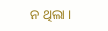ନ ଥିଲା ।